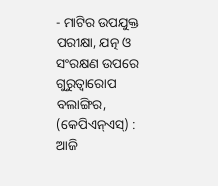- ମାଟିର ଉପଯୁକ୍ତ ପରୀକ୍ଷା, ଯତ୍ନ ଓ ସଂରକ୍ଷଣ ଉପରେ ଗୁରୁତ୍ଵାରୋପ
ବଲାଙ୍ଗିର, (କେପିଏନ୍ଏସ୍) : ଆଜି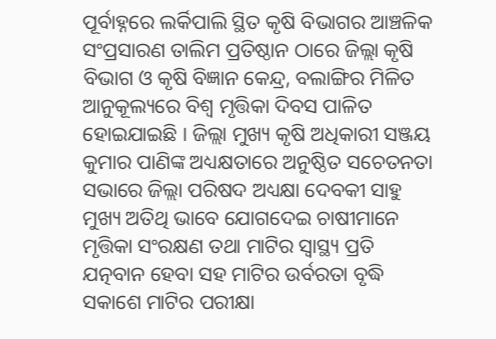ପୂର୍ବାହ୍ନରେ ଲର୍କିପାଲି ସ୍ଥିତ କୃଷି ବିଭାଗର ଆଞ୍ଚଳିକ ସଂପ୍ରସାରଣ ତାଲିମ ପ୍ରତିଷ୍ଠାନ ଠାରେ ଜିଲ୍ଲା କୃଷି ବିଭାଗ ଓ କୃଷି ବିଜ୍ଞାନ କେନ୍ଦ୍ର, ବଲାଙ୍ଗିର ମିଳିତ ଆନୁକୂଲ୍ୟରେ ବିଶ୍ଵ ମୃତ୍ତିକା ଦିବସ ପାଳିତ ହୋଇଯାଇଛି । ଜିଲ୍ଲା ମୁଖ୍ୟ କୃଷି ଅଧିକାରୀ ସଞ୍ଜୟ କୁମାର ପାଣିଙ୍କ ଅଧ୍ୟକ୍ଷତାରେ ଅନୁଷ୍ଠିତ ସଚେତନତା ସଭାରେ ଜିଲ୍ଲା ପରିଷଦ ଅଧ୍ୟକ୍ଷା ଦେବକୀ ସାହୁ ମୁଖ୍ୟ ଅତିଥି ଭାବେ ଯୋଗଦେଇ ଚାଷୀମାନେ ମୃତ୍ତିକା ସଂରକ୍ଷଣ ତଥା ମାଟିର ସ୍ୱାସ୍ଥ୍ୟ ପ୍ରତି ଯତ୍ନବାନ ହେବା ସହ ମାଟିର ଉର୍ବରତା ବୃଦ୍ଧି ସକାଶେ ମାଟିର ପରୀକ୍ଷା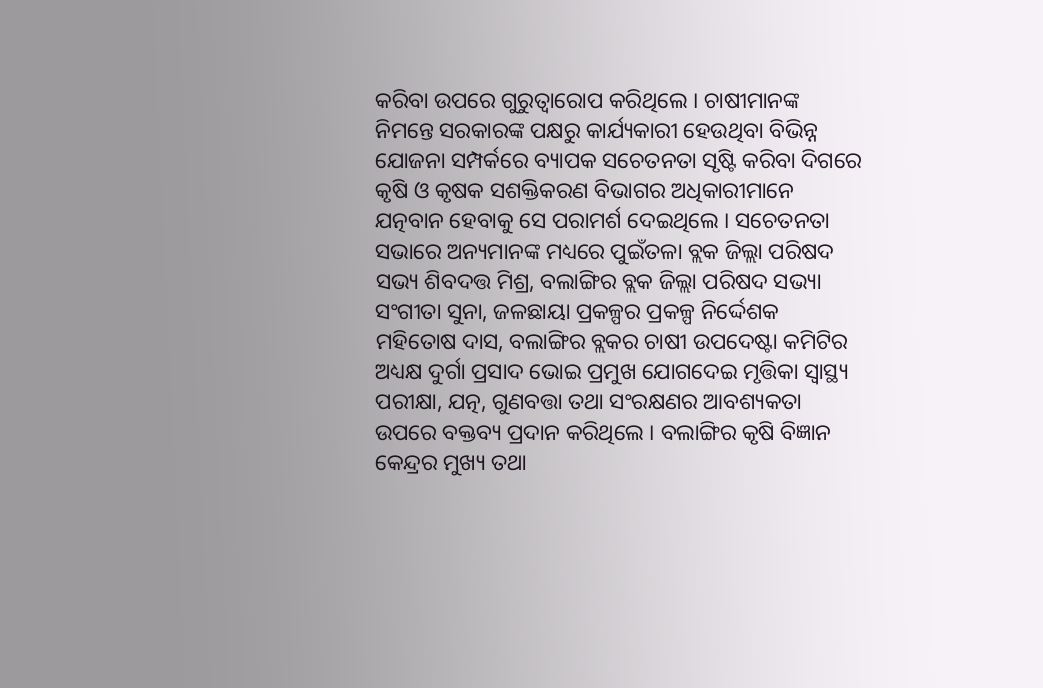କରିବା ଉପରେ ଗୁରୁତ୍ଵାରୋପ କରିଥିଲେ । ଚାଷୀମାନଙ୍କ ନିମନ୍ତେ ସରକାରଙ୍କ ପକ୍ଷରୁ କାର୍ଯ୍ୟକାରୀ ହେଉଥିବା ବିଭିନ୍ନ ଯୋଜନା ସମ୍ପର୍କରେ ବ୍ୟାପକ ସଚେତନତା ସୃଷ୍ଟି କରିବା ଦିଗରେ କୃଷି ଓ କୃଷକ ସଶକ୍ତିକରଣ ବିଭାଗର ଅଧିକାରୀମାନେ ଯତ୍ନବାନ ହେବାକୁ ସେ ପରାମର୍ଶ ଦେଇଥିଲେ । ସଚେତନତା ସଭାରେ ଅନ୍ୟମାନଙ୍କ ମଧ୍ୟରେ ପୁଇଁତଳା ବ୍ଲକ ଜିଲ୍ଲା ପରିଷଦ ସଭ୍ୟ ଶିବଦତ୍ତ ମିଶ୍ର, ବଲାଙ୍ଗିର ବ୍ଲକ ଜିଲ୍ଲା ପରିଷଦ ସଭ୍ୟା ସଂଗୀତା ସୁନା, ଜଳଛାୟା ପ୍ରକଳ୍ପର ପ୍ରକଳ୍ପ ନିର୍ଦ୍ଦେଶକ ମହିତୋଷ ଦାସ, ବଲାଙ୍ଗିର ବ୍ଲକର ଚାଷୀ ଉପଦେଷ୍ଟା କମିଟିର ଅଧ୍ୟକ୍ଷ ଦୁର୍ଗା ପ୍ରସାଦ ଭୋଇ ପ୍ରମୁଖ ଯୋଗଦେଇ ମୃତ୍ତିକା ସ୍ୱାସ୍ଥ୍ୟ ପରୀକ୍ଷା, ଯତ୍ନ, ଗୁଣବତ୍ତା ତଥା ସଂରକ୍ଷଣର ଆବଶ୍ୟକତା ଉପରେ ବକ୍ତବ୍ୟ ପ୍ରଦାନ କରିଥିଲେ । ବଲାଙ୍ଗିର କୃଷି ବିଜ୍ଞାନ କେନ୍ଦ୍ରର ମୁଖ୍ୟ ତଥା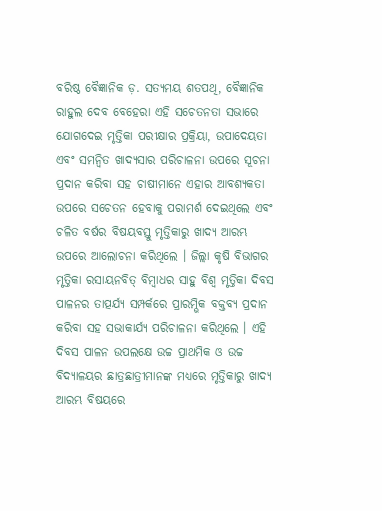ବରିଷ୍ଠ ବୈଜ୍ଞାନିକ ଡ଼. ସତ୍ୟମୟ ଶତପଥି, ବୈଜ୍ଞାନିକ ରାହୁଲ ଦେବ ବେହେରା ଏହି ସଚେତନତା ସଭାରେ ଯୋଗଦେଇ ମୃତ୍ତିକା ପରୀକ୍ଷାର ପ୍ରକ୍ରିୟା, ଉପାଦେୟତା ଏବଂ ସମନ୍ଵିତ ଖାଦ୍ୟସାର ପରିଚାଳନା ଉପରେ ସୂଚନା ପ୍ରଦାନ କରିବା ସହ ଚାଷୀମାନେ ଏହାର ଆବଶ୍ୟକତା ଉପରେ ସଚେତନ ହେବାକୁ ପରାମର୍ଶ ଦେଇଥିଲେ ଏବଂ ଚଳିତ ବର୍ଷର ବିଷୟବସ୍ତୁ ମୃତ୍ତିକାରୁ ଖାଦ୍ୟ ଆରମ୍ଭ ଉପରେ ଆଲୋଚନା କରିଥିଲେ । ଜିଲ୍ଲା କୃଷି ବିଭାଗର ମୃତ୍ତିକା ରସାୟନବିତ୍ ବିମ୍ବାଧର ସାହୁ ବିଶ୍ଵ ମୃତ୍ତିକା ଦିବସ ପାଳନର ତାତ୍ପର୍ଯ୍ୟ ସମ୍ପର୍କରେ ପ୍ରାରମ୍ଭିକ ବକ୍ତବ୍ୟ ପ୍ରଦାନ କରିବା ସହ ସଭାକାର୍ଯ୍ୟ ପରିଚାଳନା କରିଥିଲେ । ଏହି ଦିବସ ପାଳନ ଉପଲକ୍ଷେ ଉଚ୍ଚ ପ୍ରାଥମିକ ଓ ଉଚ୍ଚ ବିଦ୍ୟାଳୟର ଛାତ୍ରଛାତ୍ରୀମାନଙ୍କ ମଧ୍ୟରେ ମୃତ୍ତିକାରୁ ଖାଦ୍ୟ ଆରମ୍ଭ ବିଷୟରେ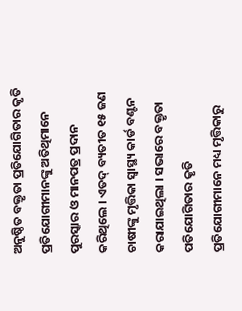ଅନୁଷ୍ଠିତ ବକ୍ତୃତା ପ୍ରତିଯୋଗିତାର କୃତି ପ୍ରତିଯୋଗୀମାନଙ୍କୁ ଅତିଥିମାନେ ପୁରସ୍କାର ଓ ମାନପତ୍ର ପ୍ରଦାନ କରିଥିଲେ । ଏତଦ୍ ବ୍ୟତୀତ ୧୫ ଜଣ ଚାଷୀଙ୍କୁ ମୃତ୍ତିକା ସ୍ୱାସ୍ଥ୍ୟ କାର୍ଡ ବଣ୍ଟନ କରାଯାଇଥିଲା । ସଭାରେ ବକ୍ତୃତା ପତିଯୋଗିତାର କୃତି ପ୍ରତିଯୋଗୀମାନେ ମଧ୍ୟ ମୃତ୍ତିକାରୁ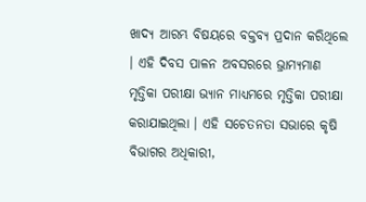ଖାଦ୍ୟ ଆରମ୍ଭ ବିଷୟରେ ବକ୍ତବ୍ୟ ପ୍ରଦାନ କରିଥିଲେ । ଏହି ଦିବସ ପାଳନ ଅବସରରେ ଭ୍ରାମ୍ୟମାଣ ମୃତ୍ତିକା ପରୀକ୍ଷା ଭ୍ୟାନ ମାଧ୍ୟମରେ ମୃତ୍ତିକା ପରୀକ୍ଷା କରାଯାଇଥିଲା । ଏହି ସଚେତନତା ସଭାରେ କୃଷି ବିଭାଗର ଅଧିକାରୀ,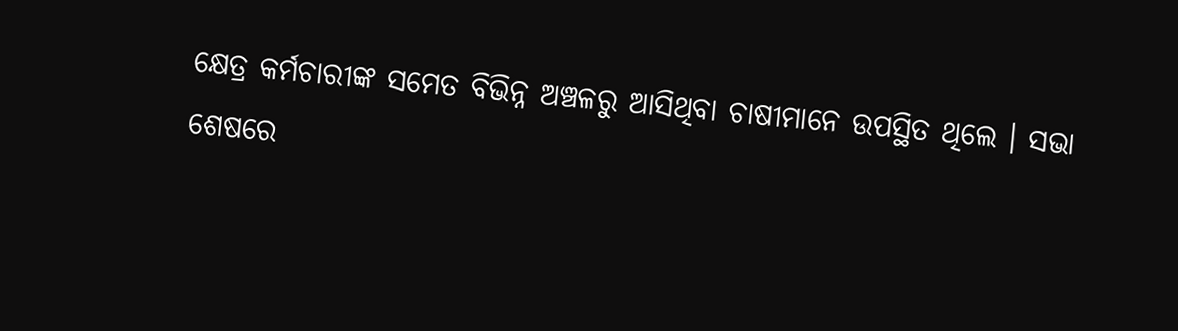କ୍ଷେତ୍ର କର୍ମଚାରୀଙ୍କ ସମେତ ବିଭିନ୍ନ ଅଞ୍ଚଳରୁ ଆସିଥିବା ଚାଷୀମାନେ ଉପସ୍ଥିତ ଥିଲେ । ସଭା ଶେଷରେ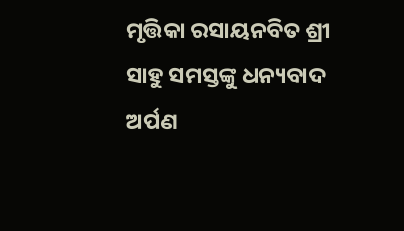ମୃତ୍ତିକା ରସାୟନବିତ ଶ୍ରୀ ସାହୁ ସମସ୍ତଙ୍କୁ ଧନ୍ୟବାଦ ଅର୍ପଣ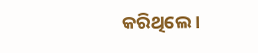କରିଥିଲେ ।